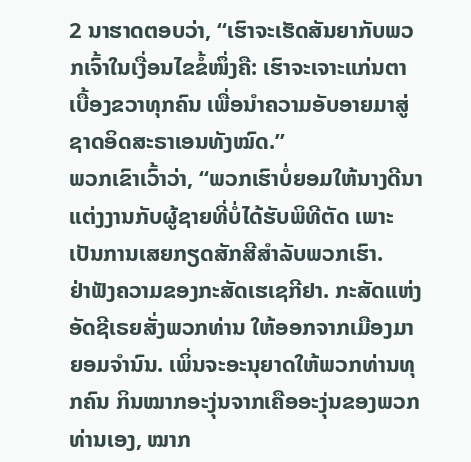2 ນາຮາດຕອບວ່າ, “ເຮົາຈະເຮັດສັນຍາກັບພວກເຈົ້າໃນເງື່ອນໄຂຂໍ້ໜຶ່ງຄື: ເຮົາຈະເຈາະແກ່ນຕາເບື້ອງຂວາທຸກຄົນ ເພື່ອນຳຄວາມອັບອາຍມາສູ່ຊາດອິດສະຣາເອນທັງໝົດ.”
ພວກເຂົາເວົ້າວ່າ, “ພວກເຮົາບໍ່ຍອມໃຫ້ນາງດີນາແຕ່ງງານກັບຜູ້ຊາຍທີ່ບໍ່ໄດ້ຮັບພິທີຕັດ ເພາະເປັນການເສຍກຽດສັກສີສຳລັບພວກເຮົາ.
ຢ່າຟັງຄວາມຂອງກະສັດເຮເຊກີຢາ. ກະສັດແຫ່ງອັດຊີເຣຍສັ່ງພວກທ່ານ ໃຫ້ອອກຈາກເມືອງມາຍອມຈຳນົນ. ເພິ່ນຈະອະນຸຍາດໃຫ້ພວກທ່ານທຸກຄົນ ກິນໝາກອະງຸ່ນຈາກເຄືອອະງຸ່ນຂອງພວກທ່ານເອງ, ໝາກ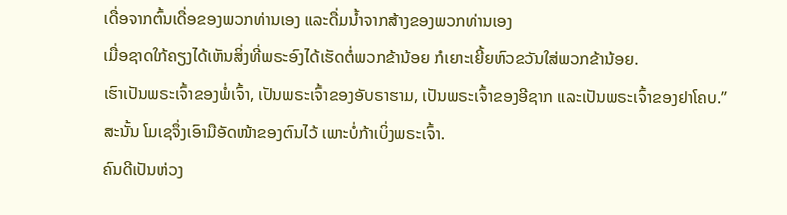ເດື່ອຈາກຕົ້ນເດື່ອຂອງພວກທ່ານເອງ ແລະດື່ມນໍ້າຈາກສ້າງຂອງພວກທ່ານເອງ
ເມື່ອຊາດໃກ້ຄຽງໄດ້ເຫັນສິ່ງທີ່ພຣະອົງໄດ້ເຮັດຕໍ່ພວກຂ້ານ້ອຍ ກໍເຍາະເຍີ້ຍຫົວຂວັນໃສ່ພວກຂ້ານ້ອຍ.
ເຮົາເປັນພຣະເຈົ້າຂອງພໍ່ເຈົ້າ, ເປັນພຣະເຈົ້າຂອງອັບຣາຮາມ, ເປັນພຣະເຈົ້າຂອງອີຊາກ ແລະເປັນພຣະເຈົ້າຂອງຢາໂຄບ.” ສະນັ້ນ ໂມເຊຈຶ່ງເອົາມືອັດໜ້າຂອງຕົນໄວ້ ເພາະບໍ່ກ້າເບິ່ງພຣະເຈົ້າ.
ຄົນດີເປັນຫ່ວງ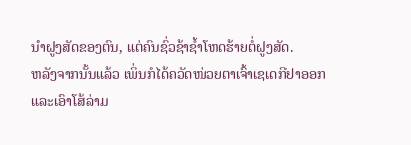ນຳຝູງສັດຂອງຕົນ, ແຕ່ຄົນຊົ່ວຊ້າຊໍ້າໂຫດຮ້າຍຕໍ່ຝູງສັດ.
ຫລັງຈາກນັ້ນແລ້ວ ເພິ່ນກໍໄດ້ຄວັດໜ່ວຍຕາເຈົ້າເຊເດກີຢາອອກ ແລະເອົາໂສ້ລ່າມ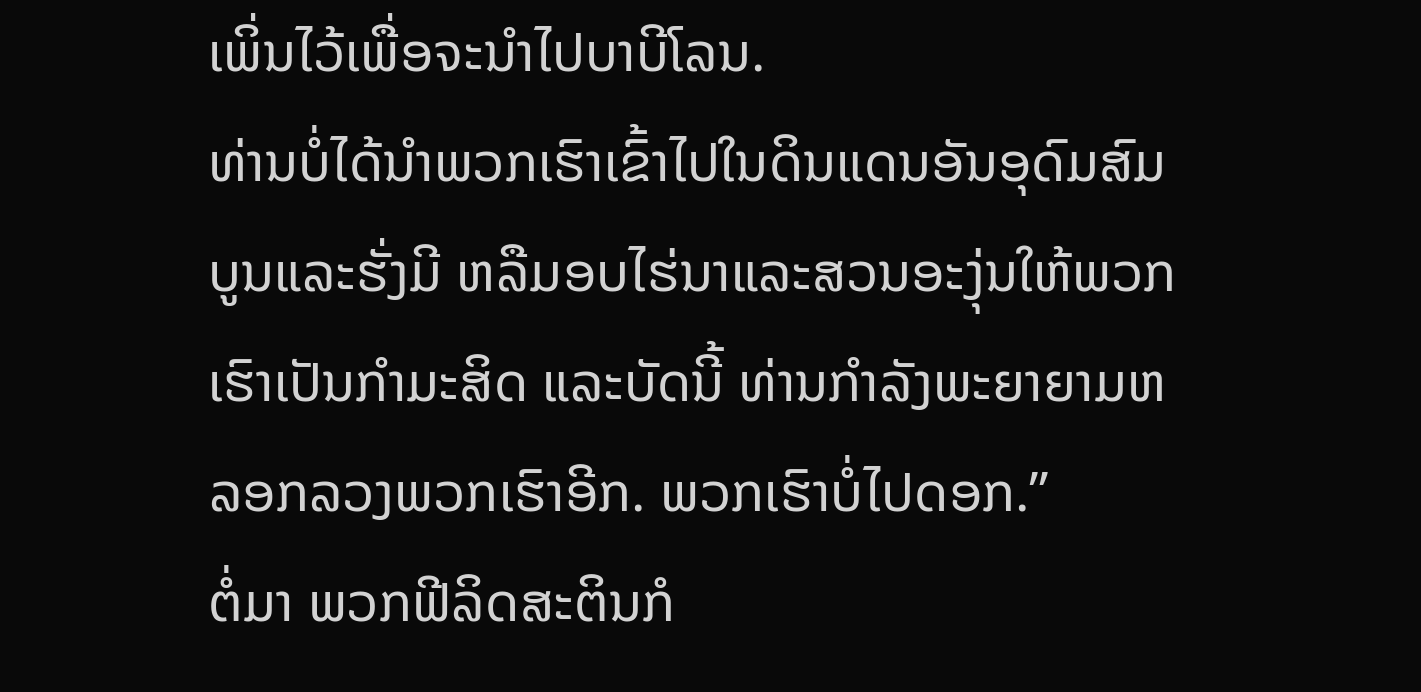ເພິ່ນໄວ້ເພື່ອຈະນຳໄປບາບີໂລນ.
ທ່ານບໍ່ໄດ້ນຳພວກເຮົາເຂົ້າໄປໃນດິນແດນອັນອຸດົມສົມບູນແລະຮັ່ງມີ ຫລືມອບໄຮ່ນາແລະສວນອະງຸ່ນໃຫ້ພວກເຮົາເປັນກຳມະສິດ ແລະບັດນີ້ ທ່ານກຳລັງພະຍາຍາມຫລອກລວງພວກເຮົາອີກ. ພວກເຮົາບໍ່ໄປດອກ.”
ຕໍ່ມາ ພວກຟີລິດສະຕິນກໍ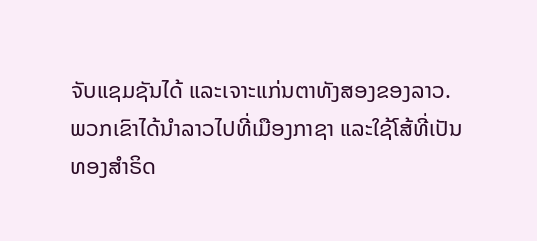ຈັບແຊມຊັນໄດ້ ແລະເຈາະແກ່ນຕາທັງສອງຂອງລາວ. ພວກເຂົາໄດ້ນຳລາວໄປທີ່ເມືອງກາຊາ ແລະໃຊ້ໂສ້ທີ່ເປັນທອງສຳຣິດ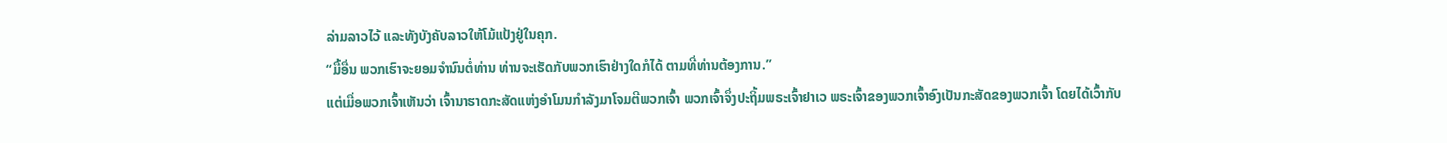ລ່າມລາວໄວ້ ແລະທັງບັງຄັບລາວໃຫ້ໂມ້ແປ້ງຢູ່ໃນຄຸກ.
“ມື້ອື່ນ ພວກເຮົາຈະຍອມຈຳນົນຕໍ່ທ່ານ ທ່ານຈະເຮັດກັບພວກເຮົາຢ່າງໃດກໍໄດ້ ຕາມທີ່ທ່ານຕ້ອງການ.”
ແຕ່ເມື່ອພວກເຈົ້າເຫັນວ່າ ເຈົ້ານາຮາດກະສັດແຫ່ງອຳໂມນກຳລັງມາໂຈມຕີພວກເຈົ້າ ພວກເຈົ້າຈຶ່ງປະຖິ້ມພຣະເຈົ້າຢາເວ ພຣະເຈົ້າຂອງພວກເຈົ້າອົງເປັນກະສັດຂອງພວກເຈົ້າ ໂດຍໄດ້ເວົ້າກັບ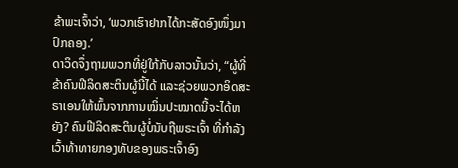ຂ້າພະເຈົ້າວ່າ, ‘ພວກເຮົາຢາກໄດ້ກະສັດອົງໜຶ່ງມາປົກຄອງ.’
ດາວິດຈຶ່ງຖາມພວກທີ່ຢູ່ໃກ້ກັບລາວນັ້ນວ່າ, “ຜູ້ທີ່ຂ້າຄົນຟີລິດສະຕິນຜູ້ນີ້ໄດ້ ແລະຊ່ວຍພວກອິດສະຣາເອນໃຫ້ພົ້ນຈາກການໝິ່ນປະໝາດນີ້ຈະໄດ້ຫຍັງ? ຄົນຟີລິດສະຕິນຜູ້ບໍ່ນັບຖືພຣະເຈົ້າ ທີ່ກຳລັງເວົ້າທ້າທາຍກອງທັບຂອງພຣະເຈົ້າອົງ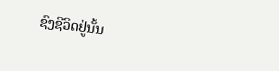ຊົງຊີວິດຢູ່ນັ້ນ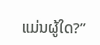ແມ່ນຜູ້ໃດ?”